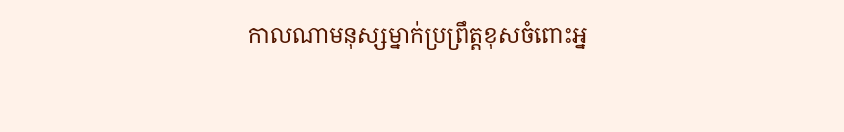កាលណាមនុស្សម្នាក់ប្រព្រឹត្តខុសចំពោះអ្ន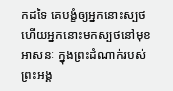កដទៃ គេបង្ខំឲ្យអ្នកនោះស្បថ ហើយអ្នកនោះមកស្បថនៅមុខអាសនៈ ក្នុងព្រះដំណាក់របស់ព្រះអង្គ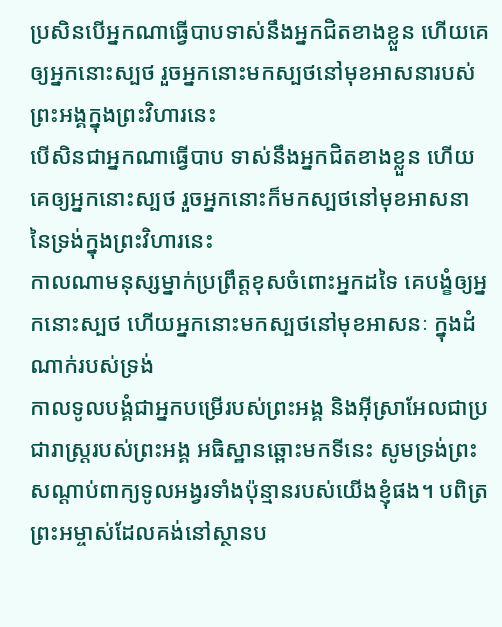ប្រសិនបើអ្នកណាធ្វើបាបទាស់នឹងអ្នកជិតខាងខ្លួន ហើយគេឲ្យអ្នកនោះស្បថ រួចអ្នកនោះមកស្បថនៅមុខអាសនារបស់ព្រះអង្គក្នុងព្រះវិហារនេះ
បើសិនជាអ្នកណាធ្វើបាប ទាស់នឹងអ្នកជិតខាងខ្លួន ហើយគេឲ្យអ្នកនោះស្បថ រួចអ្នកនោះក៏មកស្បថនៅមុខអាសនានៃទ្រង់ក្នុងព្រះវិហារនេះ
កាលណាមនុស្សម្នាក់ប្រព្រឹត្តខុសចំពោះអ្នកដទៃ គេបង្ខំឲ្យអ្នកនោះស្បថ ហើយអ្នកនោះមកស្បថនៅមុខអាសនៈ ក្នុងដំណាក់របស់ទ្រង់
កាលទូលបង្គំជាអ្នកបម្រើរបស់ព្រះអង្គ និងអ៊ីស្រាអែលជាប្រជារាស្ត្ររបស់ព្រះអង្គ អធិស្ឋានឆ្ពោះមកទីនេះ សូមទ្រង់ព្រះសណ្ដាប់ពាក្យទូលអង្វរទាំងប៉ុន្មានរបស់យើងខ្ញុំផង។ បពិត្រព្រះអម្ចាស់ដែលគង់នៅស្ថានប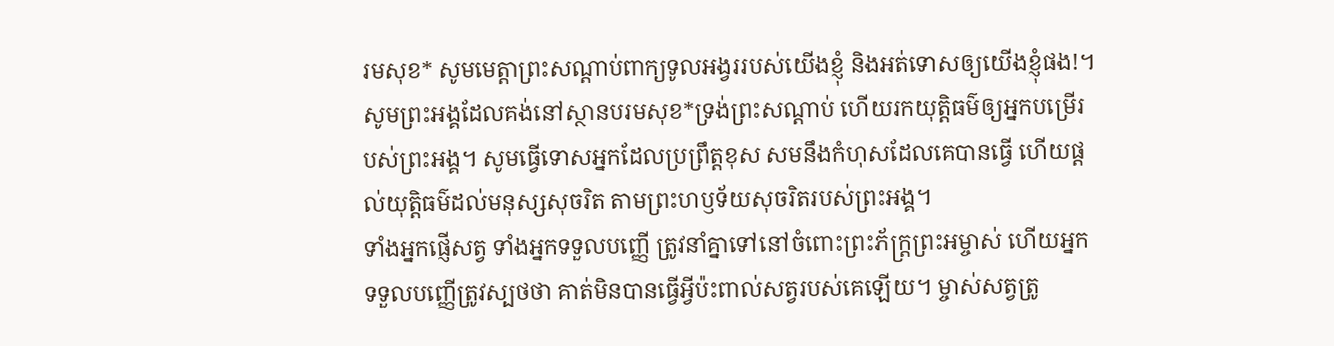រមសុខ* សូមមេត្តាព្រះសណ្ដាប់ពាក្យទូលអង្វររបស់យើងខ្ញុំ និងអត់ទោសឲ្យយើងខ្ញុំផង!។
សូមព្រះអង្គដែលគង់នៅស្ថានបរមសុខ*ទ្រង់ព្រះសណ្ដាប់ ហើយរកយុត្តិធម៌ឲ្យអ្នកបម្រើរបស់ព្រះអង្គ។ សូមធ្វើទោសអ្នកដែលប្រព្រឹត្តខុស សមនឹងកំហុសដែលគេបានធ្វើ ហើយផ្ដល់យុត្តិធម៌ដល់មនុស្សសុចរិត តាមព្រះហឫទ័យសុចរិតរបស់ព្រះអង្គ។
ទាំងអ្នកផ្ញើសត្វ ទាំងអ្នកទទួលបញ្ញើ ត្រូវនាំគ្នាទៅនៅចំពោះព្រះភ័ក្ត្រព្រះអម្ចាស់ ហើយអ្នកទទួលបញ្ញើត្រូវស្បថថា គាត់មិនបានធ្វើអ្វីប៉ះពាល់សត្វរបស់គេឡើយ។ ម្ចាស់សត្វត្រូ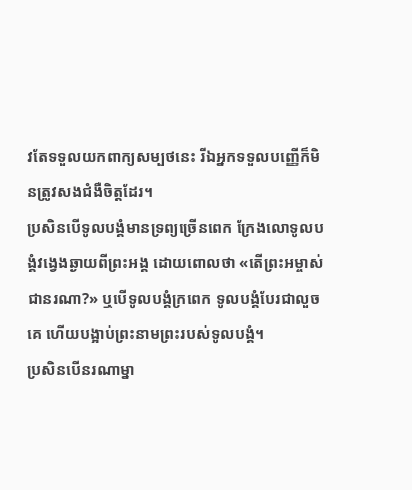វតែទទួលយកពាក្យសម្បថនេះ រីឯអ្នកទទួលបញ្ញើក៏មិនត្រូវសងជំងឺចិត្តដែរ។
ប្រសិនបើទូលបង្គំមានទ្រព្យច្រើនពេក ក្រែងលោទូលបង្គំវង្វេងឆ្ងាយពីព្រះអង្គ ដោយពោលថា «តើព្រះអម្ចាស់ជានរណា?» ឬបើទូលបង្គំក្រពេក ទូលបង្គំបែរជាលួចគេ ហើយបង្អាប់ព្រះនាមព្រះរបស់ទូលបង្គំ។
ប្រសិនបើនរណាម្នា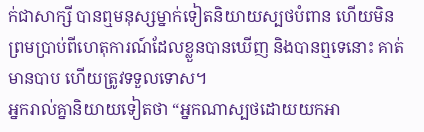ក់ជាសាក្សី បានឮមនុស្សម្នាក់ទៀតនិយាយស្បថបំពាន ហើយមិនព្រមប្រាប់ពីហេតុការណ៍ដែលខ្លួនបានឃើញ និងបានឮទេនោះ គាត់មានបាប ហើយត្រូវទទួលទោស។
អ្នករាល់គ្នានិយាយទៀតថា “អ្នកណាស្បថដោយយកអា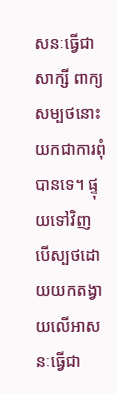សនៈធ្វើជាសាក្សី ពាក្យសម្បថនោះយកជាការពុំបានទេ។ ផ្ទុយទៅវិញ បើស្បថដោយយកតង្វាយលើអាសនៈធ្វើជា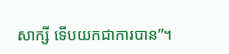សាក្សី ទើបយកជាការបាន”។